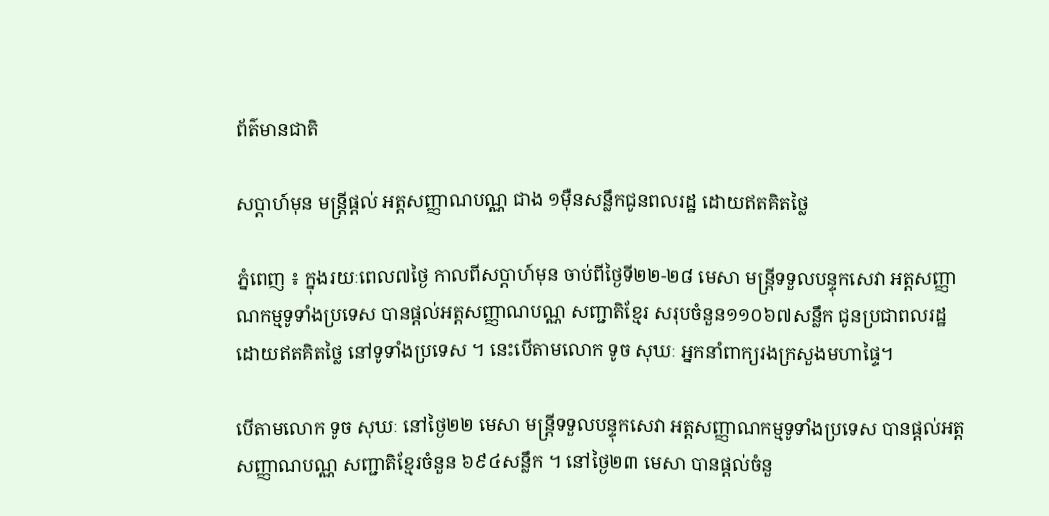ព័ត៌មានជាតិ

សប្ដាហ៍មុន មន្ត្រីផ្តល់ អត្តសញ្ញាណបណ្ណ ជាង ១ម៉ឺនសន្លឹកជូនពលរដ្ឋ ដោយឥតគិតថ្លៃ

ភ្នំពេញ ៖ ក្នុងរយៈពេល៧ថ្ងៃ កាលពីសប្ដាហ៍មុន ចាប់ពីថ្ងៃទី២២-២៨ មេសា មន្ត្រីទទួលបន្ទុកសេវា អត្តសញ្ញាណកម្មទូទាំងប្រទេស បានផ្តល់អត្តសញ្ញាណបណ្ណ សញ្ជាតិខ្មែរ សរុបចំនួន១១០៦៧សន្លឹក ជូនប្រជាពលរដ្ឋ ដោយឥតគិតថ្លៃ នៅទូទាំងប្រទេស ។ នេះបើតាមលោក ទូច សុឃៈ អ្នកនាំពាក្យរងក្រសួងមហាផ្ទៃ។

បើតាមលោក ទូច សុឃៈ នៅថ្ងៃ២២ មេសា មន្ត្រីទទួលបន្ទុកសេវា អត្តសញ្ញាណកម្មទូទាំងប្រទេស បានផ្តល់អត្តសញ្ញាណបណ្ណ សញ្ជាតិខ្មែរចំនួន ៦៩៤សន្លឹក ។ នៅថ្ងៃ២៣ មេសា បានផ្តល់ចំនួ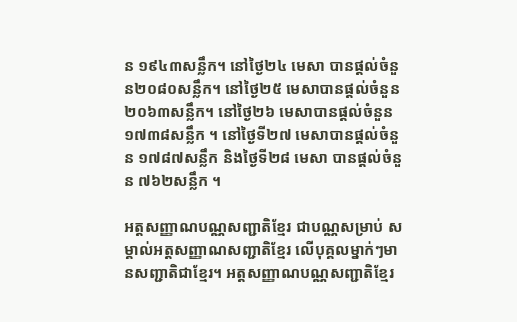ន ១៩៤៣សន្លឹក។ នៅថ្ងៃ២៤ មេសា បានផ្តល់ចំនួន២០៨០សន្លឹក។ នៅថ្ងៃ២៥ មេសាបានផ្តល់ចំនួន២០៦៣សន្លឹក។ នៅថ្ងៃ២៦ មេសាបានផ្តល់ចំនួន ១៧៣៨សន្លឹក ។ នៅថ្ងៃទី២៧ មេសាបានផ្តល់ចំនួន ១៧៨៧សន្លឹក និងថ្ងៃទី២៨ មេសា បានផ្តល់ចំនួន ៧៦២សន្លឹក ។

អត្តសញ្ញាណបណ្ណសញ្ជាតិខ្មែរ ជាបណ្ណសម្រាប់ សម្គាល់អត្តសញ្ញាណសញ្ជាតិខ្មែរ លើបុគ្គលម្នាក់ៗមានសញ្ជាតិជាខ្មែរ។ អត្តសញ្ញាណបណ្ណសញ្ជាតិខ្មែរ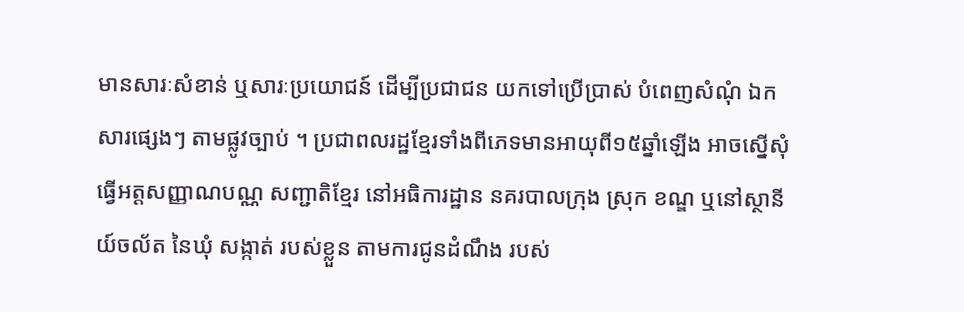មានសារៈសំខាន់ ឬសារៈប្រយោជន៍ ដើម្បីប្រជាជន យកទៅប្រើប្រាស់ បំពេញសំណុំ ឯកសារផ្សេងៗ តាមផ្លូវច្បាប់ ។ ប្រជាពលរដ្ឋខ្មែរទាំងពីភេទមានអាយុពី១៥ឆ្នាំឡើង អាចស្នើសុំធ្វើអត្តសញ្ញាណបណ្ណ សញ្ជាតិខ្មែរ នៅអធិការដ្ឋាន នគរបាលក្រុង ស្រុក ខណ្ឌ ឬនៅស្ថានីយ៍ចល័ត នៃឃុំ សង្កាត់ របស់ខ្លួន តាមការជូនដំណឹង របស់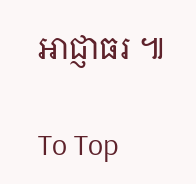អាជ្ញាធរ ៕

To Top